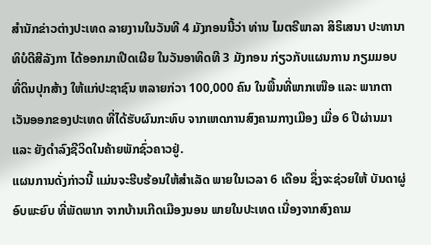ສຳນັກຂ່າວຕ່າງປະເທດ ລາຍງານໃນວັນທີ 4 ມັງກອນນີ້ວ່າ ທ່ານ ໄມຕຣີພາລາ ສິຣິເສນາ ປະທານາທິບໍດີສີລັງກາ ໄດ້ອອກມາເປີດເຜີຍ ໃນວັນອາທິດທີ 3 ມັງກອນ ກ່ຽວກັບແຜນການ ກຽມມອບທີ່ດິນປຸກສ້າງ ໃຫ້ແກ່ປະຊາຊົນ ຫລາຍກ່ວາ 100,000 ຄົນ ໃນພື້ນທີ່ພາກເໜືອ ແລະ ພາກຕາເວັນອອກຂອງປະເທດ ທີ່ໄດ້ຮັບຜົນກະທົບ ຈາກເຫດການສົງຄາມກາງເມືອງ ເມື່ອ 6 ປີຜ່ານມາ ແລະ ຍັງດຳລົງຊີວິດໃນຄ້າຍພັກຊົ່ວຄາວຢູ່.
ແຜນການດັ່ງກ່າວນີ້ ແມ່ນຈະຮີບຮ້ອນໃຫ້ສຳເລັດ ພາຍໃນເວລາ 6 ເດືອນ ຊຶ່ງຈະຊ່ວຍໃຫ້ ບັນດາຜູ່ອົບພະຍົບ ທີ່ພັດພາກ ຈາກບ້ານເກີດເມືອງນອນ ພາຍໃນປະເທດ ເນື່ອງຈາກສົງຄາມ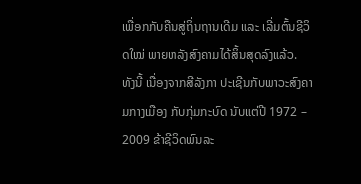ເພື່ອກກັບຄືນສູ່ຖິ່ນຖານເດີມ ແລະ ເລີ່ມຕົ້ນຊີວິດໃໝ່ ພາຍຫລັງສົງຄາມໄດ້ສິ້ນສຸດລົງແລ້ວ.
ທັງນີ້ ເນື່ອງຈາກສີລັງກາ ປະເຊີນກັບພາວະສົງຄາມກາງເມືອງ ກັບກຸ່ມກະບົດ ນັບແຕ່ປີ 1972 – 2009 ຂ້າຊີວິດພົນລະ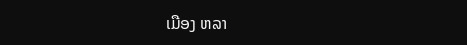ເມືອງ ຫລາ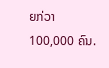ຍກ່ວາ 100,000 ຄົນ.